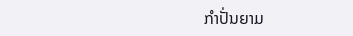ກຳປັ່ນຍາມ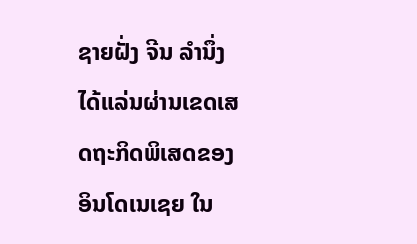ຊາຍຝັ່ງ ຈີນ ລຳນຶ່ງ ໄດ້ແລ່ນຜ່ານເຂດເສດຖະກິດພິເສດຂອງ ອິນໂດເນເຊຍ ໃນ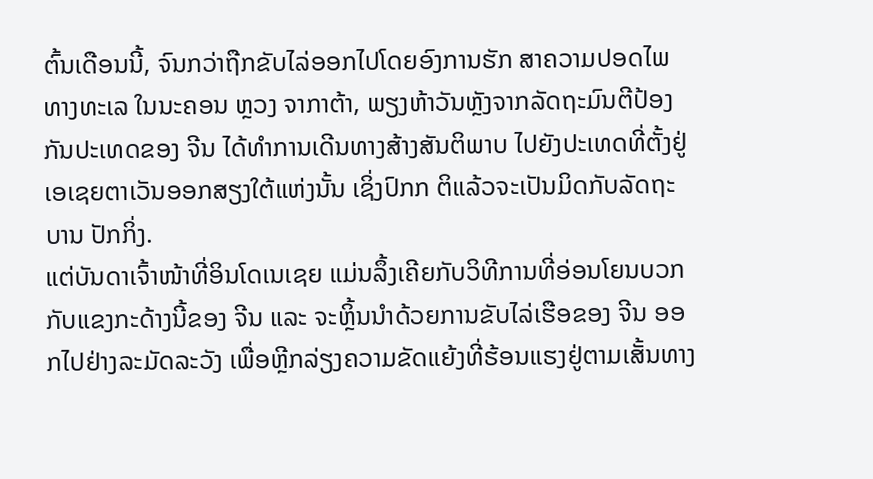ຕົ້ນເດືອນນີ້, ຈົນກວ່າຖືກຂັບໄລ່ອອກໄປໂດຍອົງການຮັກ ສາຄວາມປອດໄພທາງທະເລ ໃນນະຄອນ ຫຼວງ ຈາກາຕ້າ, ພຽງຫ້າວັນຫຼັງຈາກລັດຖະມົນຕີປ້ອງກັນປະເທດຂອງ ຈີນ ໄດ້ທຳການເດີນທາງສ້າງສັນຕິພາບ ໄປຍັງປະເທດທີ່ຕັ້ງຢູ່ເອເຊຍຕາເວັນອອກສຽງໃຕ້ແຫ່ງນັ້ນ ເຊິ່ງປົກກ ຕິແລ້ວຈະເປັນມິດກັບລັດຖະບານ ປັກກິ່ງ.
ແຕ່ບັນດາເຈົ້າໜ້າທີ່ອິນໂດເນເຊຍ ແມ່ນລຶ້ງເຄີຍກັບວິທີການທີ່ອ່ອນໂຍນບວກກັບແຂງກະດ້າງນີ້ຂອງ ຈີນ ແລະ ຈະຫຼິ້ນນຳດ້ວຍການຂັບໄລ່ເຮືອຂອງ ຈີນ ອອກໄປຢ່າງລະມັດລະວັງ ເພື່ອຫຼີກລ່ຽງຄວາມຂັດແຍ້ງທີ່ຮ້ອນແຮງຢູ່ຕາມເສັ້ນທາງ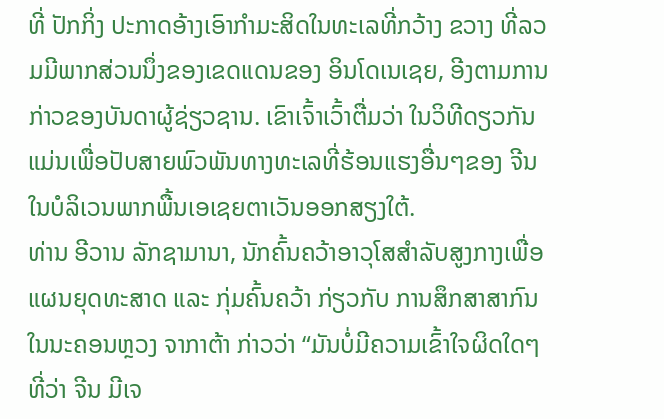ທີ່ ປັກກິ່ງ ປະກາດອ້າງເອົາກຳມະສິດໃນທະເລທີ່ກວ້າງ ຂວາງ ທີ່ລວມມີພາກສ່ວນນຶ່ງຂອງເຂດແດນຂອງ ອິນໂດເນເຊຍ, ອີງຕາມການກ່າວຂອງບັນດາຜູ້ຊ່ຽວຊານ. ເຂົາເຈົ້າເວົ້າຕື່ມວ່າ ໃນວິທີດຽວກັນແມ່ນເພື່ອປັບສາຍພົວພັນທາງທະເລທີ່ຮ້ອນແຮງອື່ນໆຂອງ ຈີນ ໃນບໍລິເວນພາກພື້ນເອເຊຍຕາເວັນອອກສຽງໃຕ້.
ທ່ານ ອີວານ ລັກຊາມານາ, ນັກຄົ້ນຄວ້າອາວຸໂສສຳລັບສູງກາງເພື່ອແຜນຍຸດທະສາດ ແລະ ກຸ່ມຄົ້ນຄວ້າ ກ່ຽວກັບ ການສຶກສາສາກົນໃນນະຄອນຫຼວງ ຈາກາຕ້າ ກ່າວວ່າ “ມັນບໍ່ມີຄວາມເຂົ້າໃຈຜິດໃດໆທີ່ວ່າ ຈີນ ມີເຈ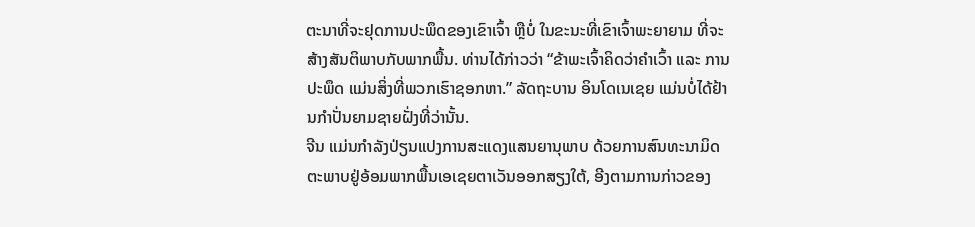ຕະນາທີ່ຈະຢຸດການປະພຶດຂອງເຂົາເຈົ້າ ຫຼືບໍ່ ໃນຂະນະທີ່ເຂົາເຈົ້າພະຍາຍາມ ທີ່ຈະສ້າງສັນຕິພາບກັບພາກພື້ນ. ທ່ານໄດ້ກ່າວວ່າ “ຂ້າພະເຈົ້າຄິດວ່າຄຳເວົ້າ ແລະ ການປະພຶດ ແມ່ນສິ່ງທີ່ພວກເຮົາຊອກຫາ.” ລັດຖະບານ ອິນໂດເນເຊຍ ແມ່ນບໍ່ໄດ້ຢ້ານກຳປັ່ນຍາມຊາຍຝັ່ງທີ່ວ່ານັ້ນ.
ຈີນ ແມ່ນກຳລັງປ່ຽນແປງການສະແດງແສນຍານຸພາບ ດ້ວຍການສົນທະນາມິດຕະພາບຢູ່ອ້ອມພາກພື້ນເອເຊຍຕາເວັນອອກສຽງໃຕ້, ອີງຕາມການກ່າວຂອງ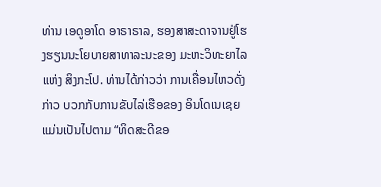ທ່ານ ເອດູອາໂດ ອາຣາຣາລ, ຮອງສາສະດາຈານຢູ່ໂຮງຮຽນນະໂຍບາຍສາທາລະນະຂອງ ມະຫະວິທະຍາໄລແຫ່ງ ສິງກະໂປ. ທ່ານໄດ້ກ່າວວ່າ ການເຄື່ອນໄຫວດັ່ງກ່າວ ບວກກັບການຂັບໄລ່ເຮືອຂອງ ອິນໂດເນເຊຍ ແມ່ນເປັນໄປຕາມ “ທິດສະດີຂອ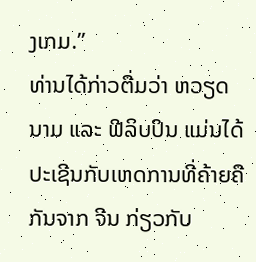ງເກມ.”
ທ່ານໄດ້ກ່າວຕື່ມວ່າ ຫວຽດນາມ ແລະ ຟີລິບປິນ ແມ່ນໄດ້ປະເຊີນກັບເຫດການທີ່ຄ້າຍຄືກັນຈາກ ຈີນ ກ່ຽວກັບ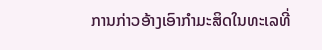ການກ່າວອ້າງເອົາກຳມະສິດໃນທະເລທີ່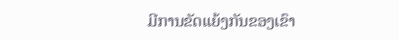ມີການຂັດແຍ້ງກັນຂອງເຂົາ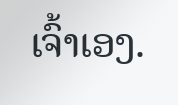ເຈົ້າເອງ.